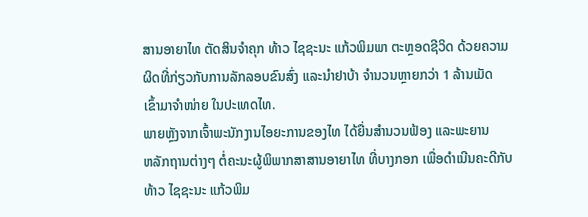ສານອາຍາໄທ ຕັດສິນຈຳຄຸກ ທ້າວ ໄຊຊະນະ ແກ້ວພິມພາ ຕະຫຼອດຊີວິດ ດ້ວຍຄວາມ
ຜິດທີ່ກ່ຽວກັບການລັກລອບຂົນສົ່ງ ແລະນຳຢາບ້າ ຈຳນວນຫຼາຍກວ່າ 1 ລ້ານເມັດ
ເຂົ້າມາຈຳໜ່າຍ ໃນປະເທດໄທ.
ພາຍຫຼັງຈາກເຈົ້າພະນັກງານໄອຍະການຂອງໄທ ໄດ້ຍື່ນສຳນວນຟ້ອງ ແລະພະຍານ
ຫລັກຖານຕ່າງໆ ຕໍ່ຄະນະຜູ້ພິພາກສາສານອາຍາໄທ ທີ່ບາງກອກ ເພື່ອດຳເນີນຄະດີກັບ
ທ້າວ ໄຊຊະນະ ແກ້ວພິມ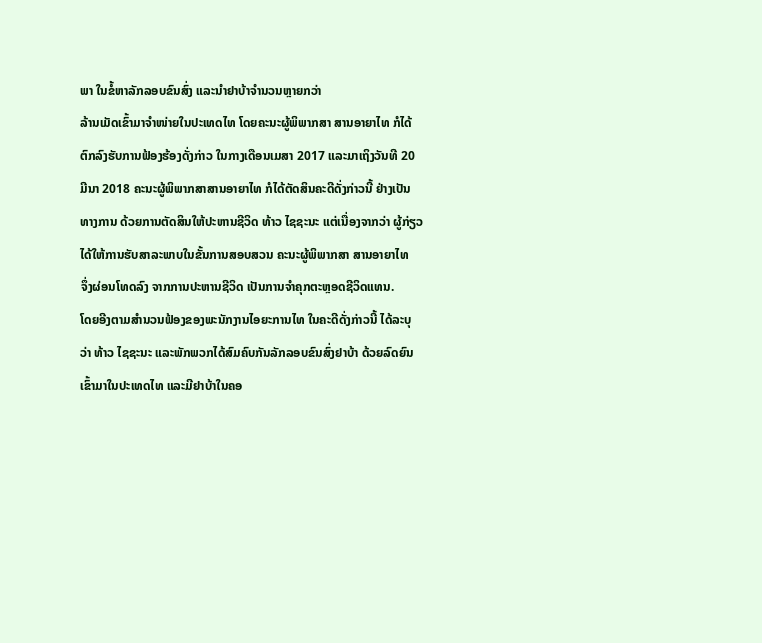ພາ ໃນຂໍ້ຫາລັກລອບຂົນສົ່ງ ແລະນຳຢາບ້າຈຳນວນຫຼາຍກວ່າ
ລ້ານເມັດເຂົ້າມາຈຳໜ່າຍໃນປະເທດໄທ ໂດຍຄະນະຜູ້ພິພາກສາ ສານອາຍາໄທ ກໍໄດ້
ຕົກລົງຮັບການຟ້ອງຮ້ອງດັ່ງກ່າວ ໃນກາງເດືອນເມສາ 2017 ແລະມາເຖິງວັນທີ 20
ມີນາ 2018 ຄະນະຜູ້ພິພາກສາສານອາຍາໄທ ກໍໄດ້ຕັດສິນຄະດີດັ່ງກ່າວນີ້ ຢ່າງເປັນ
ທາງການ ດ້ວຍການຕັດສິນໃຫ້ປະຫານຊີວິດ ທ້າວ ໄຊຊະນະ ແຕ່ເນື່ອງຈາກວ່າ ຜູ້ກ່ຽວ
ໄດ້ໃຫ້ການຮັບສາລະພາບໃນຂັ້ນການສອບສວນ ຄະນະຜູ້ພິພາກສາ ສານອາຍາໄທ
ຈຶ່ງຜ່ອນໂທດລົງ ຈາກການປະຫານຊີວິດ ເປັນການຈຳຄຸກຕະຫຼອດຊີວິດແທນ.
ໂດຍອີງຕາມສຳນວນຟ້ອງຂອງພະນັກງານໄອຍະການໄທ ໃນຄະດີດັ່ງກ່າວນີ້ ໄດ້ລະບຸ
ວ່າ ທ້າວ ໄຊຊະນະ ແລະພັກພວກໄດ້ສົມຄົບກັນລັກລອບຂົນສົ່ງຢາບ້າ ດ້ວຍລົດຍົນ
ເຂົ້າມາໃນປະເທດໄທ ແລະມີຢາບ້າໃນຄອ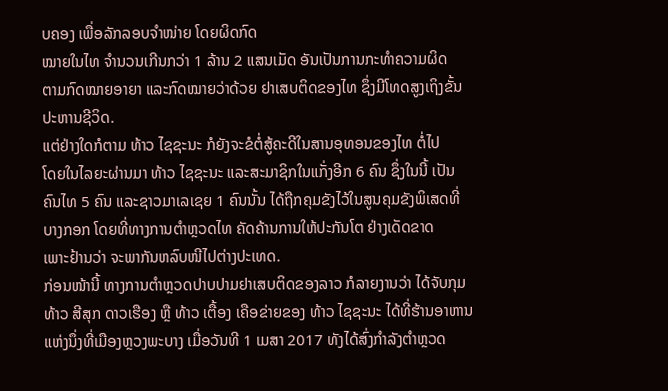ບຄອງ ເພື່ອລັກລອບຈຳໜ່າຍ ໂດຍຜິດກົດ
ໝາຍໃນໄທ ຈຳນວນເກີນກວ່າ 1 ລ້ານ 2 ແສນເມັດ ອັນເປັນການກະທຳຄວາມຜິດ
ຕາມກົດໝາຍອາຍາ ແລະກົດໝາຍວ່າດ້ວຍ ຢາເສບຕິດຂອງໄທ ຊຶ່ງມີໂທດສູງເຖິງຂັ້ນ
ປະຫານຊີວິດ.
ແຕ່ຢ່າງໃດກໍຕາມ ທ້າວ ໄຊຊະນະ ກໍຍັງຈະຂໍຕໍ່ສູ້ຄະດີໃນສານອຸທອນຂອງໄທ ຕໍ່ໄປ
ໂດຍໃນໄລຍະຜ່ານມາ ທ້າວ ໄຊຊະນະ ແລະສະມາຊິກໃນແກັ່ງອີກ 6 ຄົນ ຊຶ່ງໃນນີ້ ເປັນ
ຄົນໄທ 5 ຄົນ ແລະຊາວມາເລເຊຍ 1 ຄົນນັ້ນ ໄດ້ຖືກຄຸມຂັງໄວ້ໃນສູນຄຸມຂັງພິເສດທີ່
ບາງກອກ ໂດຍທີ່ທາງການຕຳຫຼວດໄທ ຄັດຄ້ານການໃຫ້ປະກັນໂຕ ຢ່າງເດັດຂາດ
ເພາະຢ້ານວ່າ ຈະພາກັນຫລົບໜີໄປຕ່າງປະເທດ.
ກ່ອນໜ້ານີ້ ທາງການຕຳຫຼວດປາບປາມຢາເສບຕິດຂອງລາວ ກໍລາຍງານວ່າ ໄດ້ຈັບກຸມ
ທ້າວ ສີສຸກ ດາວເຮືອງ ຫຼື ທ້າວ ເຕື້ອງ ເຄືອຂ່າຍຂອງ ທ້າວ ໄຊຊະນະ ໄດ້ທີ່ຮ້ານອາຫານ ແຫ່ງນຶ່ງທີ່ເມືອງຫຼວງພະບາງ ເມື່ອວັນທີ 1 ເມສາ 2017 ທັງໄດ້ສົ່ງກຳລັງຕຳຫຼວດ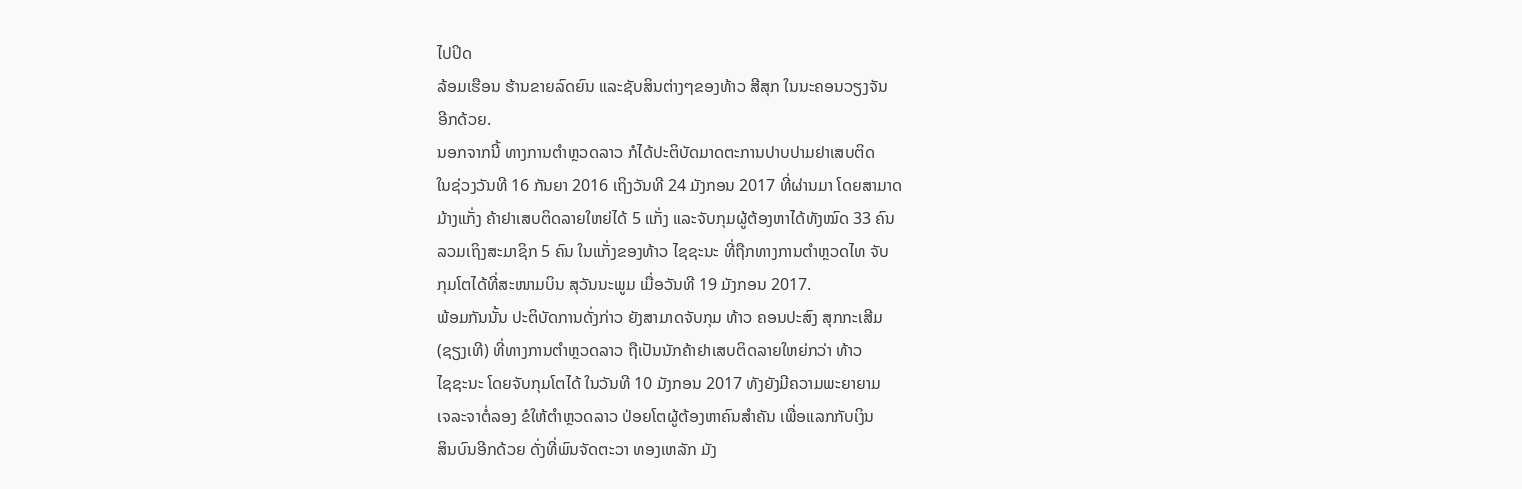ໄປປິດ
ລ້ອມເຮືອນ ຮ້ານຂາຍລົດຍົນ ແລະຊັບສິນຕ່າງໆຂອງທ້າວ ສີສຸກ ໃນນະຄອນວຽງຈັນ
ອີກດ້ວຍ.
ນອກຈາກນີ້ ທາງການຕຳຫຼວດລາວ ກໍໄດ້ປະຕິບັດມາດຕະການປາບປາມຢາເສບຕິດ
ໃນຊ່ວງວັນທີ 16 ກັນຍາ 2016 ເຖິງວັນທີ 24 ມັງກອນ 2017 ທີ່ຜ່ານມາ ໂດຍສາມາດ
ມ້າງແກັ່ງ ຄ້າຢາເສບຕິດລາຍໃຫຍ່ໄດ້ 5 ແກັ່ງ ແລະຈັບກຸມຜູ້ຕ້ອງຫາໄດ້ທັງໝົດ 33 ຄົນ
ລວມເຖິງສະມາຊິກ 5 ຄົນ ໃນແກັ່ງຂອງທ້າວ ໄຊຊະນະ ທີ່ຖືກທາງການຕຳຫຼວດໄທ ຈັບ
ກຸມໂຕໄດ້ທີ່ສະໜາມບິນ ສຸວັນນະພູມ ເມື່ອວັນທີ 19 ມັງກອນ 2017.
ພ້ອມກັນນັ້ນ ປະຕິບັດການດັ່ງກ່າວ ຍັງສາມາດຈັບກຸມ ທ້າວ ຄອນປະສົງ ສຸກກະເສີມ
(ຊຽງເທີ) ທີ່ທາງການຕຳຫຼວດລາວ ຖືເປັນນັກຄ້າຢາເສບຕິດລາຍໃຫຍ່ກວ່າ ທ້າວ
ໄຊຊະນະ ໂດຍຈັບກຸມໂຕໄດ້ ໃນວັນທີ 10 ມັງກອນ 2017 ທັງຍັງມີຄວາມພະຍາຍາມ
ເຈລະຈາຕໍ່ລອງ ຂໍໃຫ້ຕຳຫຼວດລາວ ປ່ອຍໂຕຜູ້ຕ້ອງຫາຄົນສຳຄັນ ເພື່ອແລກກັບເງິນ
ສິນບົນອີກດ້ວຍ ດັ່ງທີ່ພົນຈັດຕະວາ ທອງເຫລັກ ມັງ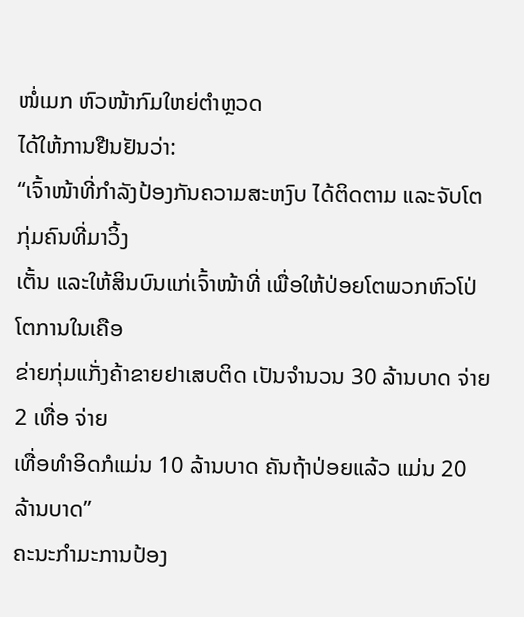ໜໍ່ເມກ ຫົວໜ້າກົມໃຫຍ່ຕຳຫຼວດ
ໄດ້ໃຫ້ການຢືນຢັນວ່າ:
“ເຈົ້າໜ້າທີ່ກຳລັງປ້ອງກັນຄວາມສະຫງົບ ໄດ້ຕິດຕາມ ແລະຈັບໂຕກຸ່ມຄົນທີ່ມາວິ້ງ
ເຕັ້ນ ແລະໃຫ້ສິນບົນແກ່ເຈົ້າໜ້າທີ່ ເພື່ອໃຫ້ປ່ອຍໂຕພວກຫົວໂປ່ໂຕການໃນເຄືອ
ຂ່າຍກຸ່ມແກັ່ງຄ້າຂາຍຢາເສບຕິດ ເປັນຈຳນວນ 30 ລ້ານບາດ ຈ່າຍ 2 ເທື່ອ ຈ່າຍ
ເທື່ອທຳອິດກໍແມ່ນ 10 ລ້ານບາດ ຄັນຖ້າປ່ອຍແລ້ວ ແມ່ນ 20 ລ້ານບາດ”
ຄະນະກຳມະການປ້ອງ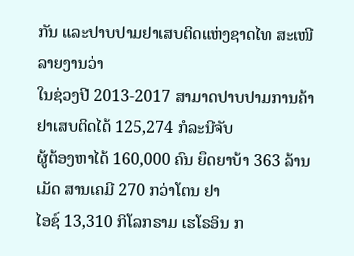ກັນ ແລະປາບປາມຢາເສບຕິດແຫ່ງຊາດໄທ ສະເໜີລາຍງານວ່າ
ໃນຊ່ວງປີ 2013-2017 ສາມາດປາບປາມການຄ້າຢາເສບຕິດໄດ້ 125,274 ກໍລະນີຈັບ
ຜູ້ຕ້ອງຫາໄດ້ 160,000 ຄົນ ຍຶດຍາບ້າ 363 ລ້ານເມັດ ສານເຄມີ 270 ກວ່າໂຕນ ຢາ
ໄອຊ໌ 13,310 ກິໂລກຣາມ ເຮໂຣອິນ ກ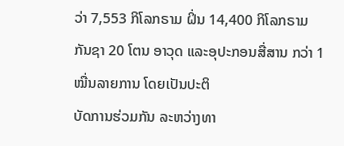ວ່າ 7,553 ກິໂລກຣາມ ຝິ່ນ 14,400 ກິໂລກຣາມ
ກັນຊາ 20 ໂຕນ ອາວຸດ ແລະອຸປະກອນສື່ສານ ກວ່າ 1 ໝື່ນລາຍການ ໂດຍເປັນປະຕິ
ບັດການຮ່ວມກັນ ລະຫວ່າງທາ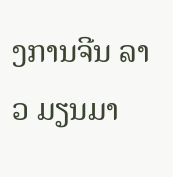ງການຈີນ ລາວ ມຽນມາ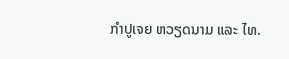ກຳປູເຈຍ ຫວຽດນາມ ແລະ ໄທ.